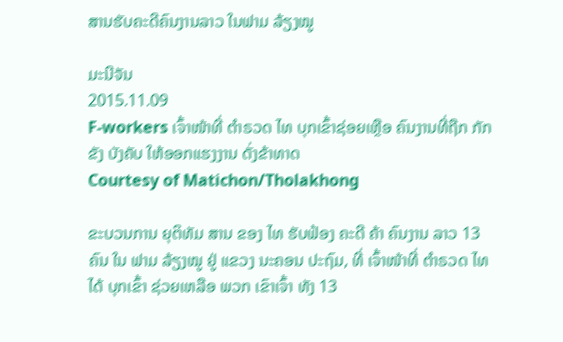ສານຮັບຄະດີຄົນງານລາວ ໃນຟາມ ລ້ຽງໝູ

ມະນີຈັນ
2015.11.09
F-workers ເຈົ້າໜ້າທີ່ ຕໍາຣວດ ໄທ ບຸກເຂົ້າຊ່ອຍເຫຼືອ ຄົນງານທີ່ຖືກ ກັກຂັງ ບັງຄັບ ໃຫ້ອອກແຮງງານ ດັ່ງຂ້າທາດ
Courtesy of Matichon/Tholakhong

ຂະບວນການ ຍຸຕິທັມ ສານ ຂອງ ໄທ ຮັບຟ້ອງ ຄະດີ ຄ້າ ຄົນງານ ລາວ 13 ຄົນ ໃນ ຟາມ ລ້ຽງໝູ ຢູ່ ແຂວງ ນະຄອນ ປະຖົມ, ທີ່ ເຈົ້າໜ້າທີ່ ຕໍາຣວດ ໄທ ໄດ້ ບຸກເຂົ້າ ຊ່ວຍເຫລືອ ພວກ ເຂົາເຈົ້າ ທັງ 13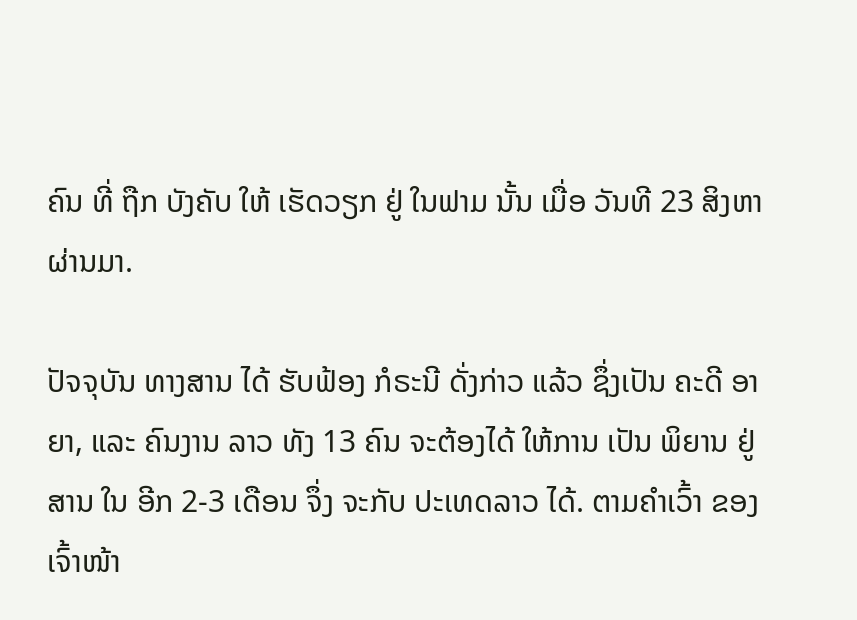ຄົນ ທີ່ ຖືກ ບັງຄັບ ໃຫ້ ເຮັດວຽກ ຢູ່ ໃນຟາມ ນັ້ນ ເມື່ອ ວັນທີ 23 ສິງຫາ ຜ່ານມາ.

ປັຈຈຸບັນ ທາງສານ ໄດ້ ຮັບຟ້ອງ ກໍຣະນີ ດັ່ງກ່າວ ແລ້ວ ຊຶ່ງເປັນ ຄະດີ ອາຍາ, ແລະ ຄົນງານ ລາວ ທັງ 13 ຄົນ ຈະຕ້ອງໄດ້ ໃຫ້ການ ເປັນ ພິຍານ ຢູ່ ສານ ໃນ ອີກ 2-3 ເດືອນ ຈຶ່ງ ຈະກັບ ປະເທດລາວ ໄດ້. ຕາມຄໍາເວົ້າ ຂອງ ເຈົ້າໜ້າ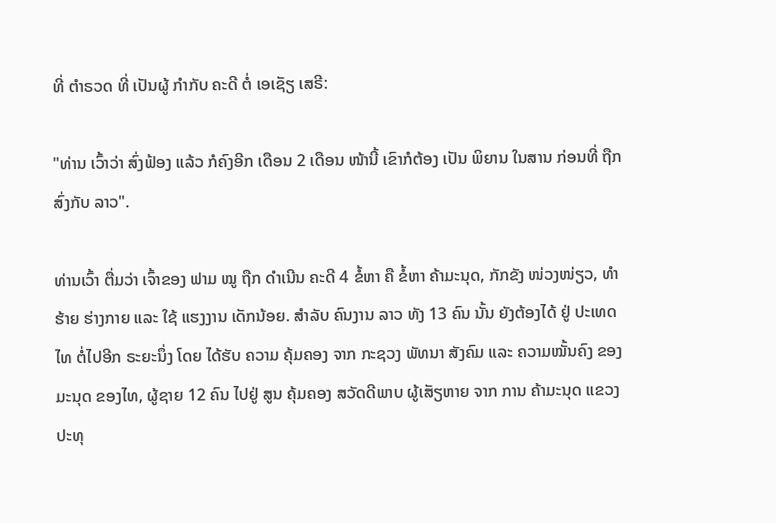ທີ່ ຕໍາຣວດ ທີ່ ເປັນຜູ້ ກຳກັບ ຄະດີ ຕໍ່ ເອເຊັຽ ເສຣີ:

"ທ່ານ ເວົ້າວ່າ ສົ່ງຟ້ອງ ແລ້ວ ກໍຄົງອີກ ເດືອນ 2 ເດືອນ ໜ້ານີ້ ເຂົາກໍຕ້ອງ ເປັນ ພິຍານ ໃນສານ ກ່ອນທີ່ ຖືກສົ່ງກັບ ລາວ".

ທ່ານເວົ້າ ຕື່ມວ່າ ເຈົ້າຂອງ ຟາມ ໝູ ຖືກ ດໍາເນີນ ຄະດີ 4 ຂໍ້ຫາ ຄື ຂໍ້ຫາ ຄ້າມະນຸດ, ກັກຂັງ ໜ່ວງໜ່ຽວ, ທໍາຮ້າຍ ຮ່າງກາຍ ແລະ ໃຊ້ ແຮງງານ ເດັກນ້ອຍ. ສໍາລັບ ຄົນງານ ລາວ ທັງ 13 ຄົນ ນັ້ນ ຍັງຕ້ອງໄດ້ ຢູ່ ປະເທດໄທ ຕໍ່ໄປອີກ ຣະຍະນຶ່ງ ໂດຍ ໄດ້ຮັບ ຄວາມ ຄຸ້ມຄອງ ຈາກ ກະຊວງ ພັທນາ ສັງຄົມ ແລະ ຄວາມໝັ້ນຄົງ ຂອງ ມະນຸດ ຂອງໄທ, ຜູ້ຊາຍ 12 ຄົນ ໄປຢູ່ ສູນ ຄຸ້ມຄອງ ສວັດດີພາບ ຜູ້ເສັຽຫາຍ ຈາກ ການ ຄ້າມະນຸດ ແຂວງ ປະທຸ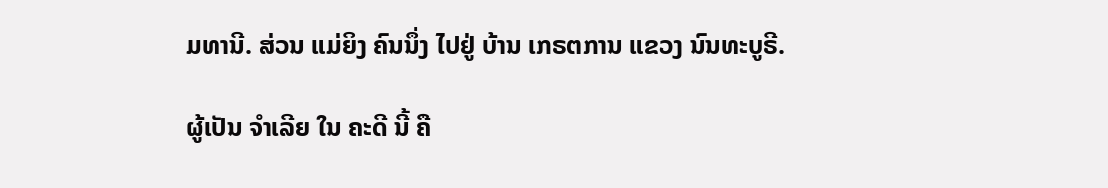ມທານີ. ສ່ວນ ແມ່ຍິງ ຄົນນຶ່ງ ໄປຢູ່ ບ້ານ ເກຣຕການ ແຂວງ ນົນທະບູຣີ.

ຜູ້ເປັນ ຈໍາເລີຍ ໃນ ຄະດີ ນີ້ ຄື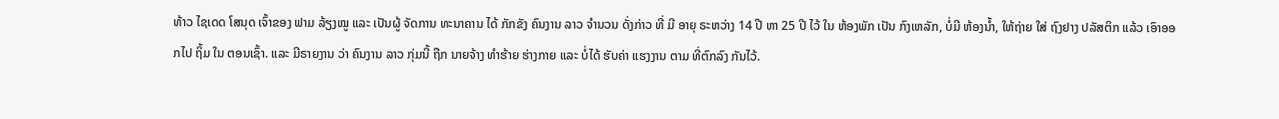ທ້າວ ໄຊເດດ ໂສນຸດ ເຈົ້າຂອງ ຟາມ ລ້ຽງໝູ ແລະ ເປັນຜູ້ ຈັດການ ທະນາຄານ ໄດ້ ກັກຂັງ ຄົນງານ ລາວ ຈຳນວນ ດັ່ງກ່າວ ທີ່ ມີ ອາຍຸ ຣະຫວ່າງ 14 ປີ ຫາ 25 ປີ ໄວ້ ໃນ ຫ້ອງພັກ ເປັນ ກົງເຫລັກ, ບໍ່ມີ ຫ້ອງນໍ້າ, ໃຫ້ຖ່າຍ ໃສ່ ຖົງຢາງ ປລັສຕິກ ແລ້ວ ເອົາອອກໄປ ຖິ້ມ ໃນ ຕອນເຊົ້າ. ແລະ ມີຣາຍງານ ວ່າ ຄົນງານ ລາວ ກຸ່ມນີ້ ຖືກ ນາຍຈ້າງ ທໍາຮ້າຍ ຮ່າງກາຍ ແລະ ບໍ່ໄດ້ ຮັບຄ່າ ແຮງງານ ຕາມ ທີ່ຕົກລົງ ກັນໄວ້.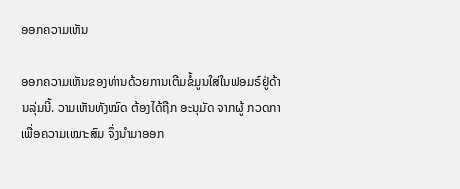ອອກຄວາມເຫັນ

ອອກຄວາມເຫັນຂອງທ່ານດ້ວຍການເຕີມຂໍ້ມູນໃສ່ໃນຟອມຣ໌ຢູ່ດ້ານລຸ່ມນີ້. ວາມເຫັນທັງໝົດ ຕ້ອງໄດ້ຖືກ ອະນຸມັດ ຈາກຜູ້ ກວດກາ ເພື່ອຄວາມເໝາະສົມ ຈຶ່ງນໍາມາອອກ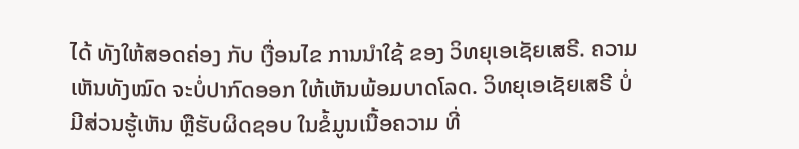ໄດ້ ທັງໃຫ້ສອດຄ່ອງ ກັບ ເງື່ອນໄຂ ການນຳໃຊ້ ຂອງ ວິທຍຸເອເຊັຍເສຣີ. ຄວາມເຫັນທັງໝົດ ຈະບໍ່ປາກົດອອກ ໃຫ້ເຫັນພ້ອມບາດໂລດ. ວິທຍຸເອເຊັຍເສຣີ ບໍ່ມີສ່ວນຮູ້ເຫັນ ຫຼືຮັບຜິດຊອບ ໃນຂໍ້ມູນເນື້ອຄວາມ ທີ່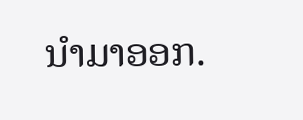ນໍາມາອອກ.